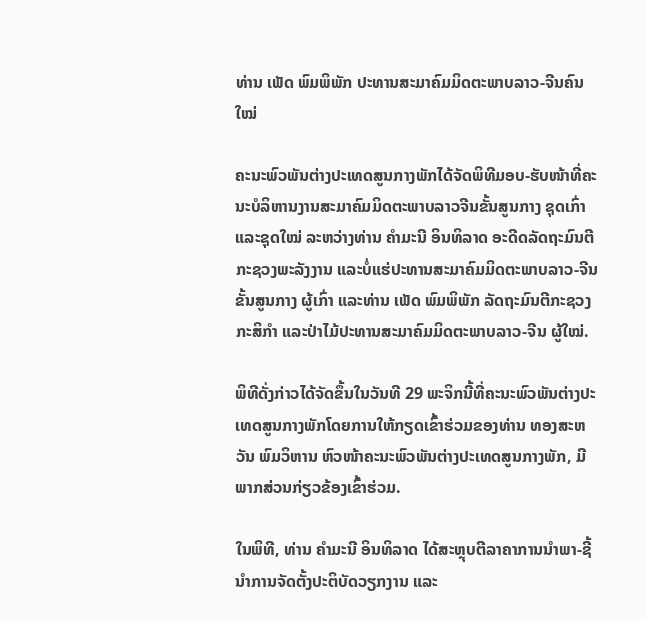ທ່ານ ເພັດ ພົມພິພັກ ປະທານສະມາຄົມມິດຕະພາບລາວ-ຈີນຄົນໃໝ່

ຄະນະພົວພັນຕ່າງປະເທດສູນກາງພັກໄດ້ຈັດພິທີມອບ-ຮັບໜ້າທີ່ຄະນະບໍລິຫານງານສະມາຄົມມິດຕະພາບລາວຈີນຂັ້ນສູນກາງ ຊຸດເກົ່າ ແລະຊຸດໃໝ່ ລະຫວ່າງທ່ານ ຄຳມະນີ ອິນທິລາດ ອະດີດລັດຖະມົນຕີກະຊວງພະລັງງານ ແລະບໍ່ແຮ່ປະທານສະມາຄົມມິດຕະພາບລາວ-ຈີນ ຂັ້ນສູນກາງ ຜູ້ເກົ່າ ແລະທ່ານ ເພັດ ພົມພິພັກ ລັດຖະມົນຕີກະຊວງກະສິກຳ ແລະປ່າໄມ້ປະທານສະມາຄົມມິດຕະພາບລາວ-ຈີນ ຜູ້ໃໝ່.

ພິທີດັ່ງກ່າວໄດ້ຈັດຂຶ້ນໃນວັນທີ 29 ພະຈິກນີ້ທີ່ຄະນະພົວພັນຕ່າງປະເທດສູນກາງພັກໂດຍການໃຫ້ກຽດເຂົ້າຮ່ວມຂອງທ່ານ ທອງສະຫວັນ ພົມວິຫານ ຫົວໜ້າຄະນະພົວພັນຕ່າງປະເທດສູນກາງພັກ, ມີພາກສ່ວນກ່ຽວຂ້ອງເຂົ້າຮ່ວມ.

ໃນພິທີ, ທ່ານ ຄຳມະນີ ອິນທິລາດ ໄດ້ສະຫຼຸບຕີລາຄາການນຳພາ-ຊີ້ນຳການຈັດຕັ້ງປະຕິບັດວຽກງານ ແລະ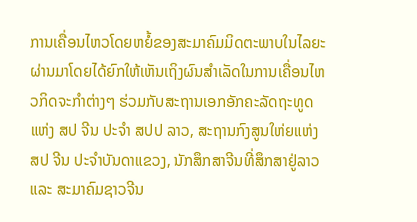ການເຄື່ອນໄຫວໂດຍຫຍໍ້ຂອງສະມາຄົມມິດຕະພາບໃນໄລຍະຜ່ານມາໂດຍໄດ້ຍົກໃຫ້ເຫັນເຖິງຜົນສຳເລັດໃນການເຄື່ອນໄຫວກິດຈະກຳຕ່າງໆ ຮ່ວມກັບສະຖານເອກອັກຄະລັດຖະທູດແຫ່ງ ສປ ຈີນ ປະຈຳ ສປປ ລາວ, ສະຖານກົງສູນໃຫ່ຍແຫ່ງ ສປ ຈີນ ປະຈຳບັນດາແຂວງ, ນັກສຶກສາຈີນທີ່ສຶກສາຢູ່ລາວ ແລະ ສະມາຄົມຊາວຈີນ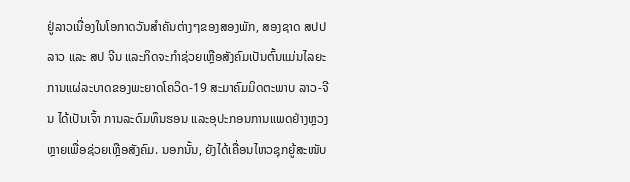ຢູ່ລາວເນື່ອງໃນໂອກາດວັນສຳຄັນຕ່າງໆຂອງສອງພັກ, ສອງຊາດ ສປປ ລາວ ແລະ ສປ ຈີນ ແລະກິດຈະກຳຊ່ວຍເຫຼືອສັງຄົມເປັນຕົ້ນແມ່ນໄລຍະການແຜ່ລະບາດຂອງພະຍາດໂຄວິດ-19 ສະມາຄົມມິດຕະພາບ ລາວ-ຈີນ ໄດ້ເປັນເຈົ້າ ການລະດົມທຶນຮອນ ແລະອຸປະກອນການແພດຢ່າງຫຼວງຫຼາຍເພື່ອຊ່ວຍເຫຼືອສັງຄົມ. ນອກນັ້ນ, ຍັງໄດ້ເຄື່ອນໄຫວຊຸກຍູ້ສະໜັບ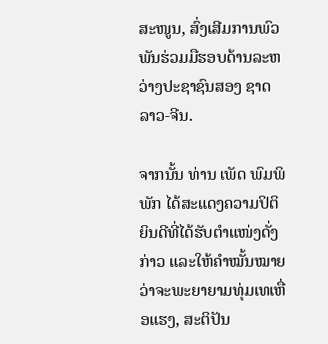ສະໜູນ, ສົ່ງເສີມການພົວພັນຮ່ວມມືຮອບດ້ານລະຫວ່າງປະຊາຊົນສອງ ຊາດລາວ-ຈີນ.

ຈາກນັ້ນ ທ່ານ ເພັດ ພົມພິພັກ ໄດ້ສະແດງຄວາມປິຕິຍິນດີທີ່ໄດ້ຮັບຕຳແໜ່ງດັ່ງກ່າວ ແລະໃຫ້ຄຳໝັ້ນໝາຍວ່າຈະພະຍາຍາມທຸ່ມເທເຫື່ອແຮງ, ສະຕິປັນ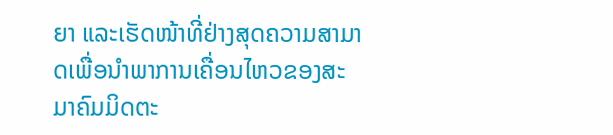ຍາ ແລະເຮັດໜ້າທີ່ຢ່າງສຸດຄວາມສາມາດເພື່ອນຳພາການເຄື່ອນໄຫວຂອງສະມາຄົມມິດຕະ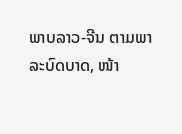ພາບລາວ-ຈີນ ຕາມພາລະບົດບາດ, ໜ້າ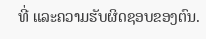ທີ່ ແລະຄວາມຮັບຜິດຊອບຂອງຕົນ.